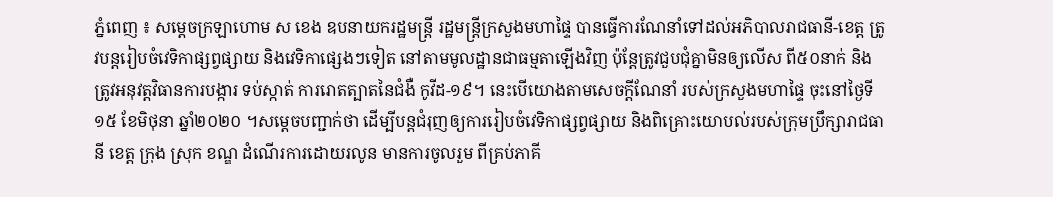ភ្នំពេញ ៖ សម្តេចក្រឡាហោម ស ខេង ឧបនាយករដ្ឋមន្រ្តី រដ្ឋមន្រ្តីក្រសួងមហាផ្ទៃ បានធ្វើការណែនាំទៅដល់អភិបាលរាជធានី-ខេត្ត ត្រូវបន្តរៀបចំវេទិកាផ្សព្វផ្សាយ និងវេទិកាផ្សេងៗទៀត នៅតាមមូលដ្ឋានជាធម្មតាឡើងវិញ ប៉ុន្ដែត្រូវជួបជុំគ្នាមិនឲ្យលើស ពី៥០នាក់ និងត្រូវអនុវត្តវិធានការបង្ការ ទប់ស្កាត់ ការរោតត្បាតនៃជំងឺ កូវីដ-១៩។ នេះបើយោងតាមសេចក្តីណែនាំ របស់ក្រសួងមហាផ្ទៃ ចុះនៅថ្ងៃទី១៥ ខែមិថុនា ឆ្នាំ២០២០ ។សម្ដេចបញ្ជាក់ថា ដើម្បីបន្តជំរុញឲ្យការរៀបចំវេទិកាផ្សព្វផ្សាយ និងពិគ្រោះយោបល់របស់ក្រុមប្រឹក្សារាជធានី ខេត្ត ក្រុង ស្រុក ខណ្ឌ ដំណើរការដោយរលូន មានការចូលរួម ពីគ្រប់ភាគី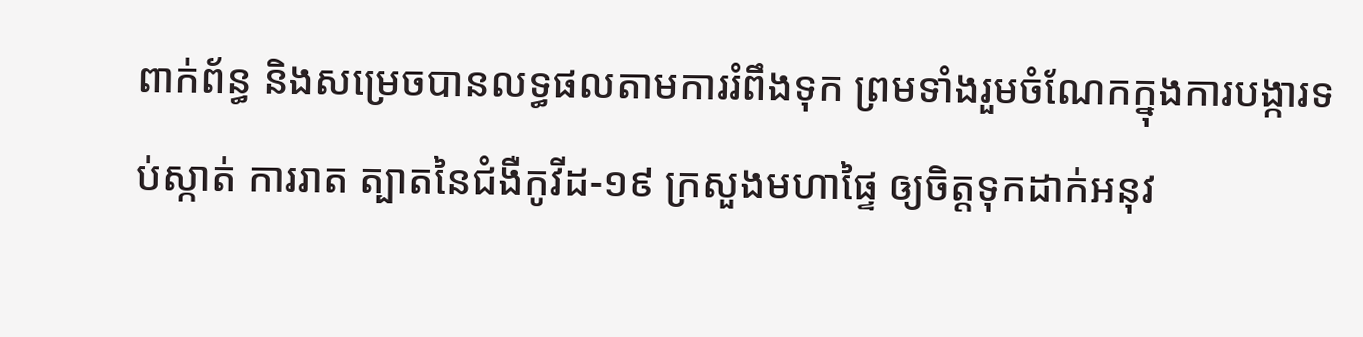ពាក់ព័ន្ធ និងសម្រេចបានលទ្ធផលតាមការរំពឹងទុក ព្រមទាំងរួមចំណែកក្នុងការបង្ការទប់ស្កាត់ ការរាត ត្បាតនៃជំងឺកូវីដ-១៩ ក្រសួងមហាផ្ទៃ ឲ្យចិត្តទុកដាក់អនុវ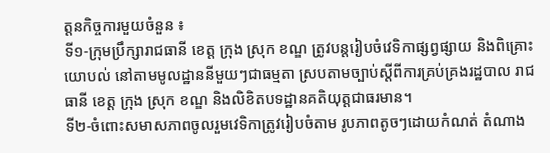ត្តនកិច្ចការមួយចំនួន ៖
ទី១-ក្រុមប្រឹក្សារាជធានី ខេត្ត ក្រុង ស្រុក ខណ្ឌ ត្រូវបន្តរៀបចំវេទិកាផ្សព្វផ្សាយ និងពិគ្រោះ យោបល់ នៅតាមមូលដ្ឋាននីមួយៗជាធម្មតា ស្របតាមច្បាប់ស្ដីពីការគ្រប់គ្រងរដ្ឋបាល រាជធានី ខេត្ត ក្រុង ស្រុក ខណ្ឌ និងលិខិតបទដ្ឋានគតិយុត្តជាធរមាន។
ទី២-ចំពោះសមាសភាពចូលរួមវេទិកាត្រូវរៀបចំតាម រូបភាពតូចៗដោយកំណត់ តំណាង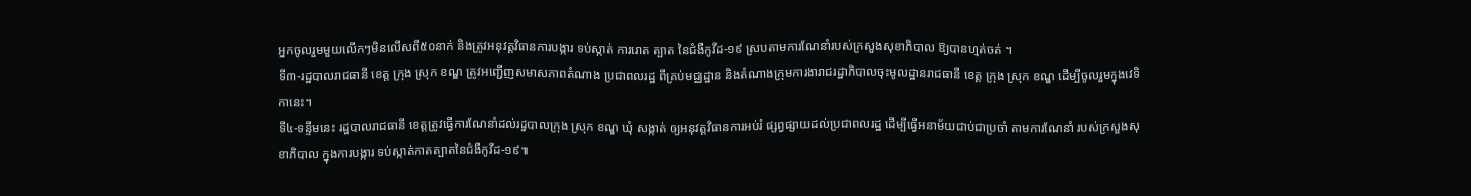អ្នកចូលរួមមួយលើកៗមិនលើសពី៥០នាក់ និងត្រូវអនុវត្តវិធានការបង្ការ ទប់ស្កាត់ ការរោត ត្បាត នៃជំងឺកូវីដ-១៩ ស្របតាមការណែនាំរបស់ក្រសួងសុខាភិបាល ឱ្យបានហ្មត់ចត់ ។
ទី៣-រដ្ឋបាលរាជធានី ខេត្ត ក្រុង ស្រុក ខណ្ឌ ត្រូវអញ្ជើញសមាសភាពតំណាង ប្រជាពលរដ្ឋ ពីគ្រប់មជ្ឈដ្ឋាន និងតំណាងក្រុមការងារាជរដ្ឋាភិបាលចុះមូលដ្ឋានរាជធានី ខេត្ត ក្រុង ស្រុក ខណ្ឌ ដើម្បីចូលរួមក្នុងវេទិកានេះ។
ទី៤-ទន្ទឹមនេះ រដ្ឋបាលរាជធានី ខេត្តត្រូវធ្វើការណែនាំដល់រដ្ឋបាលក្រុង ស្រុក ខណ្ឌ ឃុំ សង្កាត់ ឲ្យអនុវត្តវិធានការអប់រំ ផ្សព្វផ្សាយដល់ប្រជាពលរដ្ឋ ដើម្បីធ្វើអនាម័យជាប់ជាប្រចាំ តាមការណែនាំ របស់ក្រសួងសុខាភិបាល ក្នុងការបង្ការ ទប់ស្កាត់កាតត្បាតនៃជំងឺកូវីដ-១៩៕